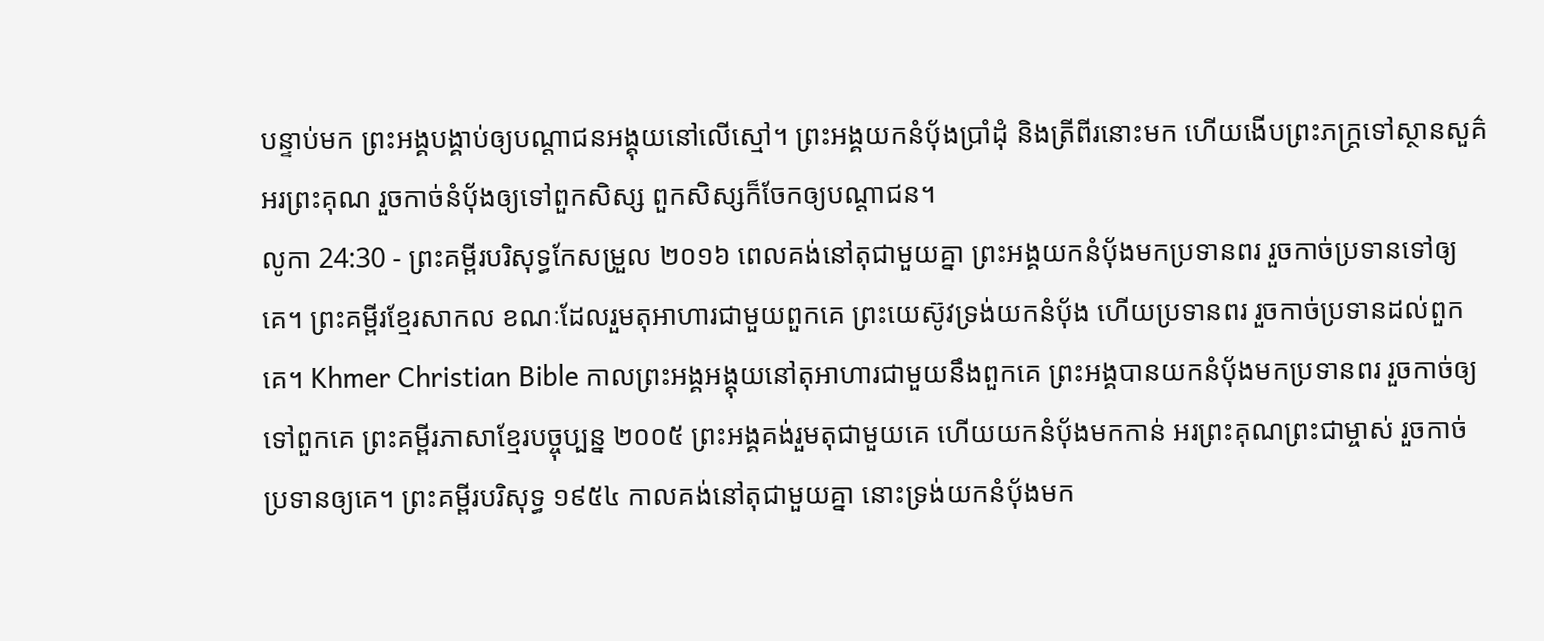បន្ទាប់មក ព្រះអង្គបង្គាប់ឲ្យបណ្តាជនអង្គុយនៅលើស្មៅ។ ព្រះអង្គយកនំប៉័ងប្រាំដុំ និងត្រីពីរនោះមក ហើយងើបព្រះភក្ត្រទៅស្ថានសួគ៌អរព្រះគុណ រួចកាច់នំប៉័ងឲ្យទៅពួកសិស្ស ពួកសិស្សក៏ចែកឲ្យបណ្ដាជន។
លូកា 24:30 - ព្រះគម្ពីរបរិសុទ្ធកែសម្រួល ២០១៦ ពេលគង់នៅតុជាមួយគ្នា ព្រះអង្គយកនំបុ័ងមកប្រទានពរ រួចកាច់ប្រទានទៅឲ្យគេ។ ព្រះគម្ពីរខ្មែរសាកល ខណៈដែលរួមតុអាហារជាមួយពួកគេ ព្រះយេស៊ូវទ្រង់យកនំប៉័ង ហើយប្រទានពរ រួចកាច់ប្រទានដល់ពួកគេ។ Khmer Christian Bible កាលព្រះអង្គអង្គុយនៅតុអាហារជាមួយនឹងពួកគេ ព្រះអង្គបានយកនំប៉័ងមកប្រទានពរ រួចកាច់ឲ្យទៅពួកគេ ព្រះគម្ពីរភាសាខ្មែរបច្ចុប្បន្ន ២០០៥ ព្រះអង្គគង់រួមតុជាមួយគេ ហើយយកនំប៉័ងមកកាន់ អរព្រះគុណព្រះជាម្ចាស់ រួចកាច់ប្រទានឲ្យគេ។ ព្រះគម្ពីរបរិសុទ្ធ ១៩៥៤ កាលគង់នៅតុជាមួយគ្នា នោះទ្រង់យកនំបុ័ងមក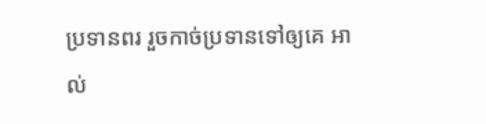ប្រទានពរ រួចកាច់ប្រទានទៅឲ្យគេ អាល់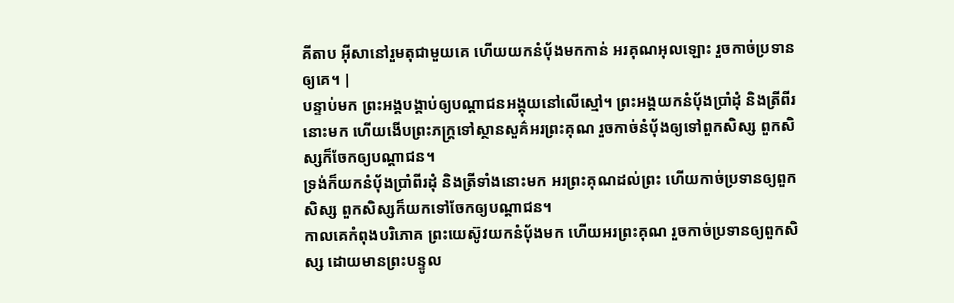គីតាប អ៊ីសានៅរួមតុជាមួយគេ ហើយយកនំបុ័ងមកកាន់ អរគុណអុលឡោះ រួចកាច់ប្រទានឲ្យគេ។ |
បន្ទាប់មក ព្រះអង្គបង្គាប់ឲ្យបណ្តាជនអង្គុយនៅលើស្មៅ។ ព្រះអង្គយកនំប៉័ងប្រាំដុំ និងត្រីពីរនោះមក ហើយងើបព្រះភក្ត្រទៅស្ថានសួគ៌អរព្រះគុណ រួចកាច់នំប៉័ងឲ្យទៅពួកសិស្ស ពួកសិស្សក៏ចែកឲ្យបណ្ដាជន។
ទ្រង់ក៏យកនំបុ័ងប្រាំពីរដុំ និងត្រីទាំងនោះមក អរព្រះគុណដល់ព្រះ ហើយកាច់ប្រទានឲ្យពួកសិស្ស ពួកសិស្សក៏យកទៅចែកឲ្យបណ្តាជន។
កាលគេកំពុងបរិភោគ ព្រះយេស៊ូវយកនំបុ័ងមក ហើយអរព្រះគុណ រួចកាច់ប្រទានឲ្យពួកសិស្ស ដោយមានព្រះបន្ទូល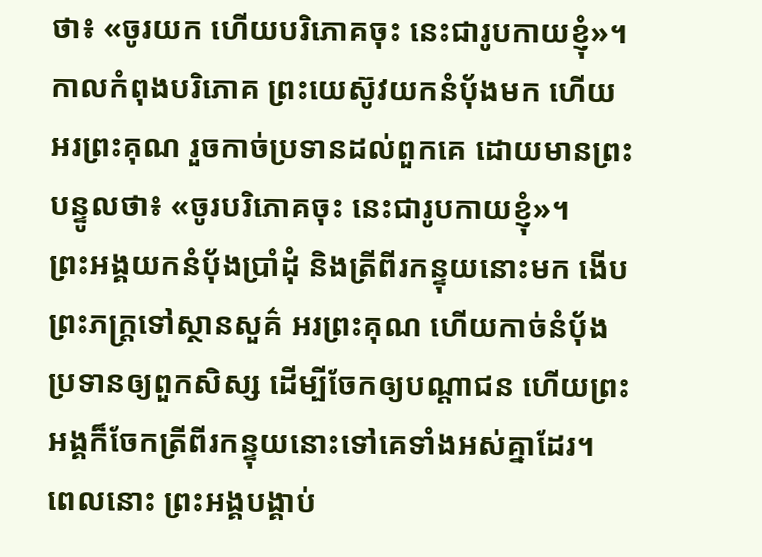ថា៖ «ចូរយក ហើយបរិភោគចុះ នេះជារូបកាយខ្ញុំ»។
កាលកំពុងបរិភោគ ព្រះយេស៊ូវយកនំបុ័ងមក ហើយអរព្រះគុណ រួចកាច់ប្រទានដល់ពួកគេ ដោយមានព្រះបន្ទូលថា៖ «ចូរបរិភោគចុះ នេះជារូបកាយខ្ញុំ»។
ព្រះអង្គយកនំបុ័ងប្រាំដុំ និងត្រីពីរកន្ទុយនោះមក ងើបព្រះភក្ត្រទៅស្ថានសួគ៌ អរព្រះគុណ ហើយកាច់នំបុ័ងប្រទានឲ្យពួកសិស្ស ដើម្បីចែកឲ្យបណ្ដាជន ហើយព្រះអង្គក៏ចែកត្រីពីរកន្ទុយនោះទៅគេទាំងអស់គ្នាដែរ។
ពេលនោះ ព្រះអង្គបង្គាប់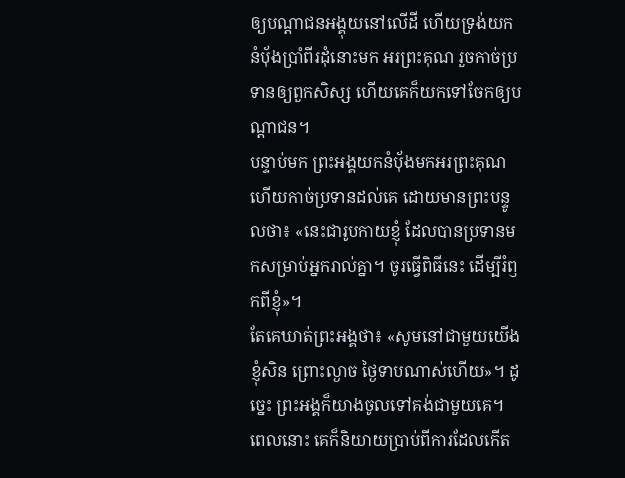ឲ្យបណ្តាជនអង្គុយនៅលើដី ហើយទ្រង់យកនំបុ័ងប្រាំពីរដុំនោះមក អរព្រះគុណ រួចកាច់ប្រទានឲ្យពួកសិស្ស ហើយគេក៏យកទៅចែកឲ្យបណ្ដាជន។
បន្ទាប់មក ព្រះអង្គយកនំបុ័ងមកអរព្រះគុណ ហើយកាច់ប្រទានដល់គេ ដោយមានព្រះបន្ទូលថា៖ «នេះជារូបកាយខ្ញុំ ដែលបានប្រទានមកសម្រាប់អ្នករាល់គ្នា។ ចូរធ្វើពិធីនេះ ដើម្បីរំឭកពីខ្ញុំ»។
តែគេឃាត់ព្រះអង្គថា៖ «សូមនៅជាមួយយើងខ្ញុំសិន ព្រោះល្ងាច ថ្ងៃទាបណាស់ហើយ»។ ដូច្នេះ ព្រះអង្គក៏យាងចូលទៅគង់ជាមួយគេ។
ពេលនោះ គេក៏និយាយប្រាប់ពីការដែលកើត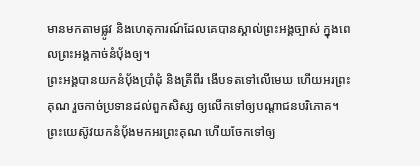មានមកតាមផ្លូវ និងហេតុការណ៍ដែលគេបានស្គាល់ព្រះអង្គច្បាស់ ក្នុងពេលព្រះអង្គកាច់នំបុ័ងឲ្យ។
ព្រះអង្គបានយកនំបុ័ងប្រាំដុំ និងត្រីពីរ ងើបទតទៅលើមេឃ ហើយអរព្រះគុណ រួចកាច់ប្រទានដល់ពួកសិស្ស ឲ្យលើកទៅឲ្យបណ្តាជនបរិភោគ។
ព្រះយេស៊ូវយកនំបុ័ងមកអរព្រះគុណ ហើយចែកទៅឲ្យ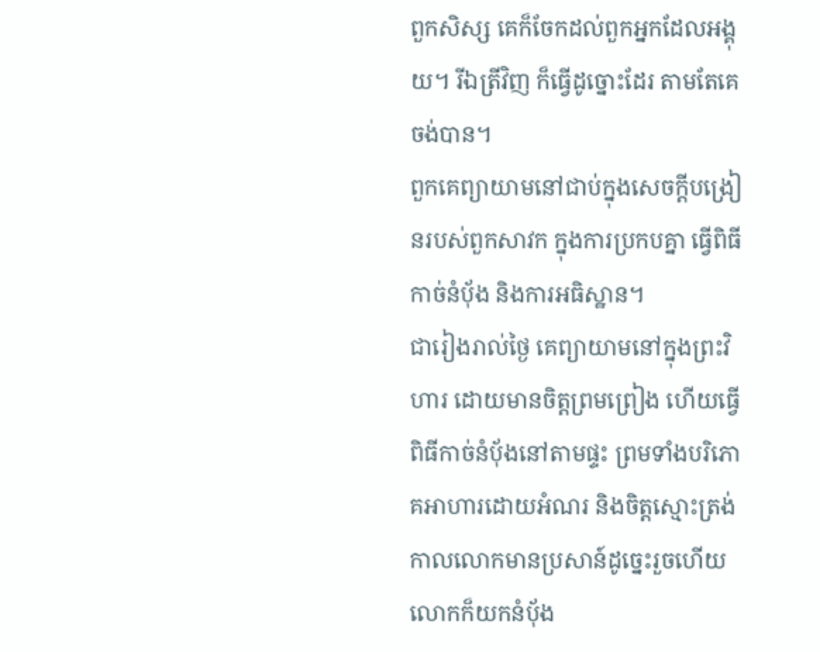ពួកសិស្ស គេក៏ចែកដល់ពួកអ្នកដែលអង្គុយ។ រីឯត្រីវិញ ក៏ធ្វើដូច្នោះដែរ តាមតែគេចង់បាន។
ពួកគេព្យាយាមនៅជាប់ក្នុងសេចក្តីបង្រៀនរបស់ពួកសាវក ក្នុងការប្រកបគ្នា ធ្វើពិធីកាច់នំបុ័ង និងការអធិស្ឋាន។
ជារៀងរាល់ថ្ងៃ គេព្យាយាមនៅក្នុងព្រះវិហារ ដោយមានចិត្តព្រមព្រៀង ហើយធ្វើពិធីកាច់នំបុ័ងនៅតាមផ្ទះ ព្រមទាំងបរិភោគអាហារដោយអំណរ និងចិត្តស្មោះត្រង់
កាលលោកមានប្រសាន៍ដូច្នេះរួចហើយ លោកក៏យកនំបុ័ង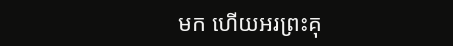មក ហើយអរព្រះគុ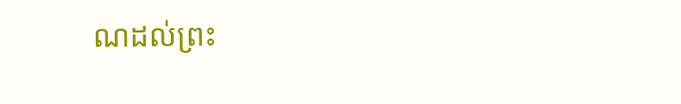ណដល់ព្រះ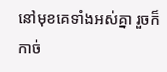នៅមុខគេទាំងអស់គ្នា រួចក៏កាច់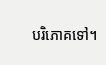បរិភោគទៅ។